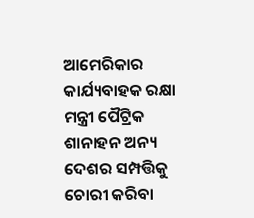ଆମେରିକାର କାର୍ଯ୍ୟବାହକ ରକ୍ଷା ମନ୍ତ୍ରୀ ପୈଟ୍ରିକ ଶାନାହନ ଅନ୍ୟ ଦେଶର ସମ୍ପତ୍ତିକୁ ଚୋରୀ କରିବା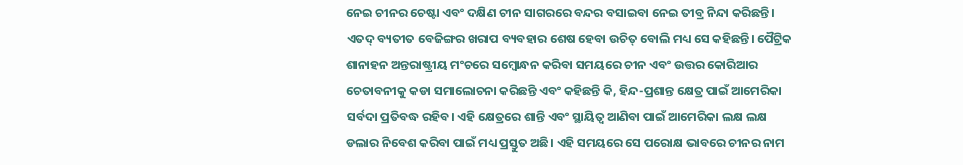ନେଇ ଚୀନର ଚେଷ୍ଟା ଏବଂ ଦକ୍ଷିଣ ଚୀନ ସାଗରରେ ବନ୍ଦର ବସାଇବା ନେଇ ତୀବ୍ର ନିନ୍ଦା କରିଛନ୍ତି। ଏତଦ୍ ବ୍ୟତୀତ ବେଜିଙ୍ଗର ଖରାପ ବ୍ୟବହାର ଶେଷ ହେବା ଉଚିତ୍ ବୋଲି ମଧ୍ୟ ସେ କହିଛନ୍ତି। ପୈଟ୍ରିକ ଶାନାହନ ଅନ୍ତରାଷ୍ଟ୍ରୀୟ ମଂଚରେ ସମ୍ବୋନ୍ଧନ କରିବା ସମୟରେ ଚୀନ ଏବଂ ଉତ୍ତର କୋରିଆର ଚେତାବନୀକୁ କଡା ସମାଲୋଚନା କରିଛନ୍ତି ଏବଂ କହିଛନ୍ତି କି, ହିନ୍ଦ-ପ୍ରଶାନ୍ତ କ୍ଷେତ୍ର ପାଇଁ ଆମେରିକା ସର୍ବଦା ପ୍ରତିବଦ୍ଧ ରହିବ। ଏହି କ୍ଷେତ୍ରରେ ଶାନ୍ତି ଏବଂ ସ୍ଥାୟିତ୍ୱ ଆଣିବା ପାଇଁ ଆମେରିକା ଲକ୍ଷ ଲକ୍ଷ ଡଲାର ନିବେଶ କରିବା ପାଇଁ ମଧ୍ୟ ପ୍ରସ୍ତୁତ ଅଛି। ଏହି ସମୟରେ ସେ ପରୋକ୍ଷ ଭାବରେ ଚୀନର ନାମ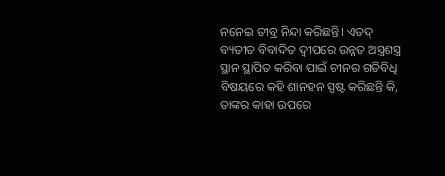ନନେଇ ତୀବ୍ର ନିନ୍ଦା କରିଛନ୍ତି। ଏତଦ୍ ବ୍ୟତୀତ ବିବାଦିତ ଦ୍ୱୀପରେ ଉନ୍ନତ ଅସ୍ତ୍ରଶସ୍ତ୍ର ସ୍ଥାନ ସ୍ଥାପିତ କରିବା ପାଇଁ ଚୀନର ଗତିବିଧି ବିଷୟରେ କହି ଶାନହନ ସ୍ପଷ୍ଟ କରିଛନ୍ତି କି, ତାଙ୍କର କାହା ଉପରେ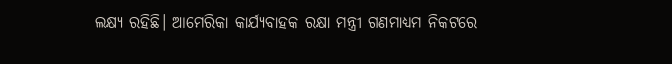ଲକ୍ଷ୍ୟ ରହିଛି। ଆମେରିକା କାର୍ଯ୍ୟବାହକ ରକ୍ଷା ମନ୍ତ୍ରୀ ଗଣମାଧ୍ୟମ ନିକଟରେ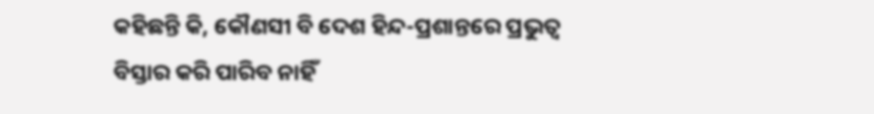କହିଛନ୍ତି କି, କୌଣସୀ ବି ଦେଶ ହିନ୍ଦ-ପ୍ରଶାନ୍ତରେ ପ୍ରଭୁତ୍ୱ ବିସ୍ତାର କରି ପାରିବ ନାହିଁ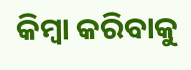କିମ୍ବା କରିବାକୁ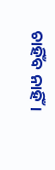ଚାହିଁବ ନାହିଁ।